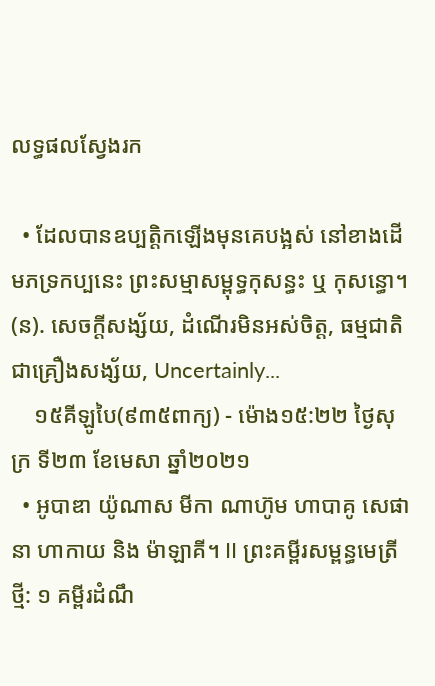លទ្ធផលស្វែងរក

  • ដែលបានឧប្បត្តិកឡើងមុនគេបង្អស់ នៅខាងដើមភទ្រកប្បនេះ ព្រះសម្មាសម្ពុទ្ធកុសន្ធះ ឬ កុសន្ធោ។ (ន). សេចក្តីសង្ស័យ, ដំណើរមិនអស់ចិត្ត, ធម្មជាតិជាគ្រឿងសង្ស័យ, Uncertainly...
    ១៥គីឡូបៃ(៩៣៥ពាក្យ) - ម៉ោង១៥:២២ ថ្ងៃសុក្រ ទី២៣ ខែមេសា ឆ្នាំ២០២១
  • អូបាឌា យ៉ូណាស មីកា ណាហ៊ូម ហាបាគូ សេផានា ហាកាយ និង ម៉ាឡាគី។ II ព្រះគម្ពីរសម្ពន្ធមេត្រីថ្មី: ១ គម្ពីរដំណឹ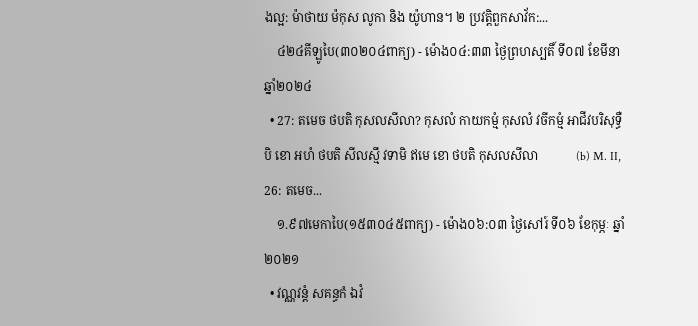ងល្អ: ម៉ាថាយ ម៉កុស លូកា និង យ៉ូហាន។ ២ ប្រវត្តិពួកសាវ័ក:...
    ៤២៤គីឡូបៃ(៣០២០៤ពាក្យ) - ម៉ោង០៤:៣៣ ថ្ងៃព្រហស្បតិ៍ ទី០៧ ខែមីនា ឆ្នាំ២០២៤
  • 27: តមេច ថបតិ កុសលសីលា? កុសលំ កាយកម្មំ កុសលំ វចីកម្មំ ឤជីវបរិសុទ្ធឺ បិ ខោ អហំ ថបតិ សីលស្មឹ វទាមិ ឥមេ ខោ ថបតិ កុសលសីលា            (b) M. II, 26: តមេច...
    ១.៩៧មេកាបៃ(១៥៣០៤៥ពាក្យ) - ម៉ោង០៦:០៣ ថ្ងៃសៅរ៍ ទី០៦ ខែកុម្ភៈ ឆ្នាំ២០២១
  • វណ្ណវន្តំ សគន្ធកំ ឯវំ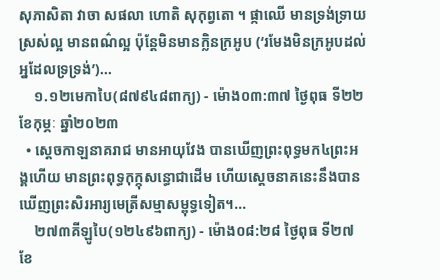សុភាសិតា វាចា សផលា ហោតិ សុកុព្វតោ ។ ផ្កាឈើ មានទ្រង់ទ្រាយស្រស់ល្អ មានពណ៌ល្អ ប៉ុន្តែមិនមានក្លិនក្រឣូប (‘រមែងមិនក្រឣូបដល់ឣ្នដែលទ្រទ្រង់’)...
    ១.១២មេកាបៃ(៨៧៩៤៨ពាក្យ) - ម៉ោង០៣:៣៧ ថ្ងៃពុធ ទី២២ ខែកុម្ភៈ ឆ្នាំ២០២៣
  • ស្តេចកាឡនាគរាជ មានអាយុវែង បានឃើញព្រះពុទ្ធមក៤ព្រះអង្គហើយ មានព្រះពុទ្ធកុក្កុសន្ធោជាដើម ហើយស្តេចនាគនេះនឹងបានឃើញព្រះសិរអារ្យមេត្រីសម្មាសម្ពុទ្ធទៀត។...
    ២៧៣គីឡូបៃ(១២៤៩៦ពាក្យ) - ម៉ោង០៨:២៨ ថ្ងៃពុធ ទី២៧ ខែ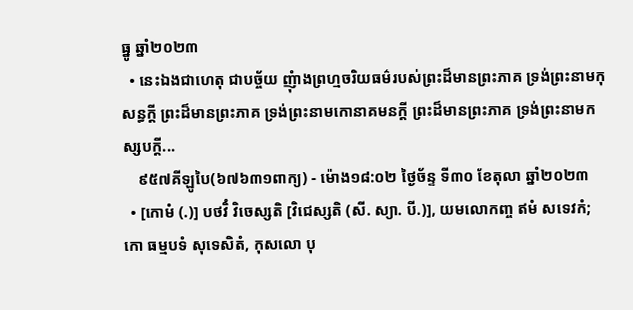ធ្នូ ឆ្នាំ២០២៣
  • នេះឯងជាហេតុ ជាបច្ច័យ ញុំាងព្រហ្មចរិយធម៌របស់ព្រះដ៏មានព្រះភាគ ទ្រង់ព្រះនាមកុសន្ធក្តី ព្រះដ៏មានព្រះភាគ ទ្រង់ព្រះនាមកោនាគមនក្តី ព្រះដ៏មានព្រះភាគ ទ្រង់ព្រះនាមកស្សបក្តី...
    ៩៥៧គីឡូបៃ(៦៧៦៣១ពាក្យ) - ម៉ោង១៨:០២ ថ្ងៃច័ន្ទ ទី៣០ ខែតុលា ឆ្នាំ២០២៣
  • [កោមំ (.)] បថវិំ វិចេស្សតិ [វិជេស្សតិ (សី. ស្យា. បី.)], យមលោកញ្ច ឥមំ សទេវកំ; កោ ធម្មបទំ សុទេសិតំ, កុសលោ បុ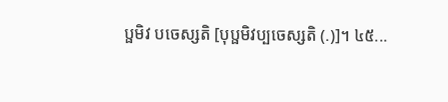ប្ផមិវ បចេស្សតិ [បុប្ផមិវប្បចេស្សតិ (.)]។ ៤៥...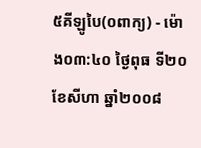៥គីឡូបៃ(០ពាក្យ) - ម៉ោង០៣:៤០ ថ្ងៃពុធ ទី២០ ខែសីហា ឆ្នាំ២០០៨